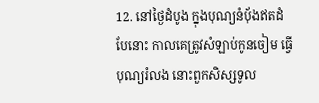12. នៅថ្ងៃដំបូង ក្នុងបុណ្យនំបុ័ងឥតដំបែនោះ កាលគេត្រូវសំឡាប់កូនចៀម ធ្វើបុណ្យរំលង នោះពួកសិស្សទូល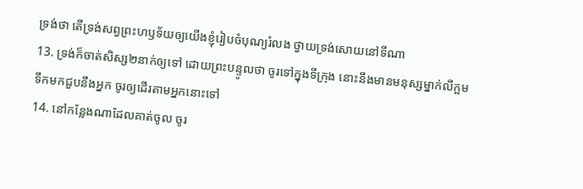ទ្រង់ថា តើទ្រង់សព្វព្រះហឫទ័យឲ្យយើងខ្ញុំរៀបចំបុណ្យរំលង ថ្វាយទ្រង់សោយនៅទីណា
13. ទ្រង់ក៏ចាត់សិស្ស២នាក់ឲ្យទៅ ដោយព្រះបន្ទូលថា ចូរទៅក្នុងទីក្រុង នោះនឹងមានមនុស្សម្នាក់លីក្អមទឹកមកជួបនឹងអ្នក ចូរឲ្យដើរតាមអ្នកនោះទៅ
14. នៅកន្លែងណាដែលគាត់ចូល ចូរ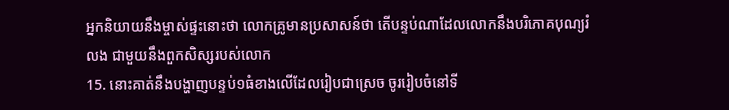អ្នកនិយាយនឹងម្ចាស់ផ្ទះនោះថា លោកគ្រូមានប្រសាសន៍ថា តើបន្ទប់ណាដែលលោកនឹងបរិភោគបុណ្យរំលង ជាមួយនឹងពួកសិស្សរបស់លោក
15. នោះគាត់នឹងបង្ហាញបន្ទប់១ធំខាងលើដែលរៀបជាស្រេច ចូររៀបចំនៅទី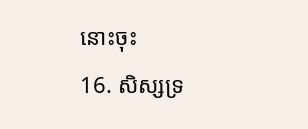នោះចុះ
16. សិស្សទ្រ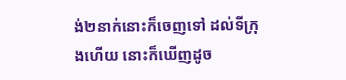ង់២នាក់នោះក៏ចេញទៅ ដល់ទីក្រុងហើយ នោះក៏ឃើញដូច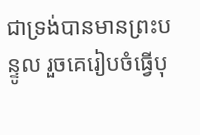ជាទ្រង់បានមានព្រះបន្ទូល រួចគេរៀបចំធ្វើបុ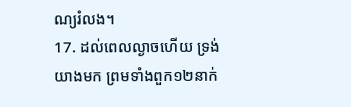ណ្យរំលង។
17. ដល់ពេលល្ងាចហើយ ទ្រង់យាងមក ព្រមទាំងពួក១២នាក់